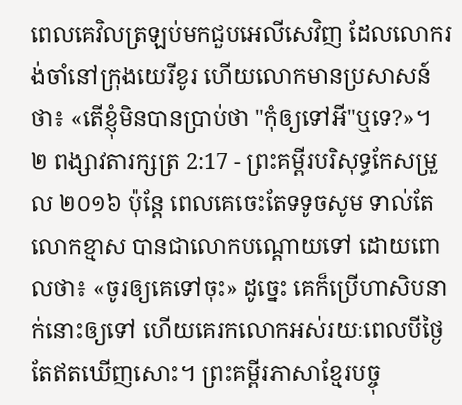ពេលគេវិលត្រឡប់មកជួបអេលីសេវិញ ដែលលោករង់ចាំនៅក្រុងយេរីខូរ ហើយលោកមានប្រសាសន៍ថា៖ «តើខ្ញុំមិនបានប្រាប់ថា "កុំឲ្យទៅអី"ឬទេ?»។
២ ពង្សាវតារក្សត្រ 2:17 - ព្រះគម្ពីរបរិសុទ្ធកែសម្រួល ២០១៦ ប៉ុន្តែ ពេលគេចេះតែទទូចសូម ទាល់តែលោកខ្មាស បានជាលោកបណ្តោយទៅ ដោយពោលថា៖ «ចូរឲ្យគេទៅចុះ» ដូច្នេះ គេក៏ប្រើហាសិបនាក់នោះឲ្យទៅ ហើយគេរកលោកអស់រយៈពេលបីថ្ងៃ តែឥតឃើញសោះ។ ព្រះគម្ពីរភាសាខ្មែរបច្ចុ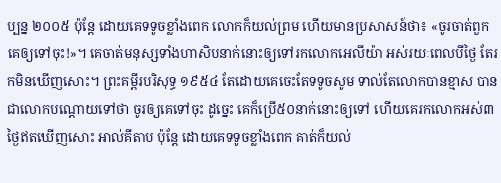ប្បន្ន ២០០៥ ប៉ុន្តែ ដោយគេទទូចខ្លាំងពេក លោកក៏យល់ព្រម ហើយមានប្រសាសន៍ថា៖ «ចូរចាត់ពួកគេឲ្យទៅចុះ!»។ គេចាត់មនុស្សទាំងហាសិបនាក់នោះឲ្យទៅរកលោកអេលីយ៉ា អស់រយៈពេលបីថ្ងៃ តែរកមិនឃើញសោះ។ ព្រះគម្ពីរបរិសុទ្ធ ១៩៥៤ តែដោយគេចេះតែទទូចសូម ទាល់តែលោកបានខ្មាស បានជាលោកបណ្តោយទៅថា ចូរឲ្យគេទៅចុះ ដូច្នេះ គេក៏ប្រើ៥០នាក់នោះឲ្យទៅ ហើយគេរកលោកអស់៣ថ្ងៃឥតឃើញសោះ អាល់គីតាប ប៉ុន្តែ ដោយគេទទូចខ្លាំងពេក គាត់ក៏យល់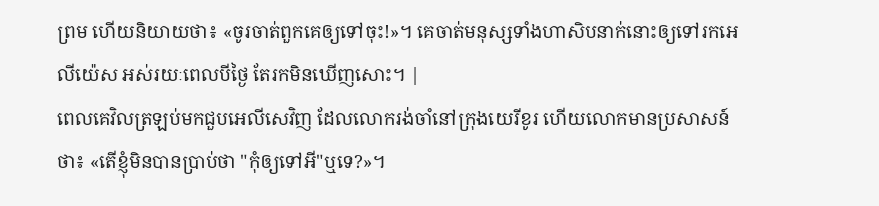ព្រម ហើយនិយាយថា៖ «ចូរចាត់ពួកគេឲ្យទៅចុះ!»។ គេចាត់មនុស្សទាំងហាសិបនាក់នោះឲ្យទៅរកអេលីយ៉េស អស់រយៈពេលបីថ្ងៃ តែរកមិនឃើញសោះ។ |
ពេលគេវិលត្រឡប់មកជួបអេលីសេវិញ ដែលលោករង់ចាំនៅក្រុងយេរីខូរ ហើយលោកមានប្រសាសន៍ថា៖ «តើខ្ញុំមិនបានប្រាប់ថា "កុំឲ្យទៅអី"ឬទេ?»។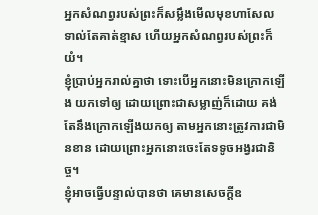អ្នកសំណព្វរបស់ព្រះក៏សម្លឹងមើលមុខហាសែល ទាល់តែគាត់ខ្មាស ហើយអ្នកសំណព្វរបស់ព្រះក៏យំ។
ខ្ញុំប្រាប់អ្នករាល់គ្នាថា ទោះបើអ្នកនោះមិនក្រោកឡើង យកទៅឲ្យ ដោយព្រោះជាសម្លាញ់ក៏ដោយ គង់តែនឹងក្រោកឡើងយកឲ្យ តាមអ្នកនោះត្រូវការជាមិនខាន ដោយព្រោះអ្នកនោះចេះតែទទូចអង្វរជានិច្ច។
ខ្ញុំអាចធ្វើបន្ទាល់បានថា គេមានសេចក្តីឧ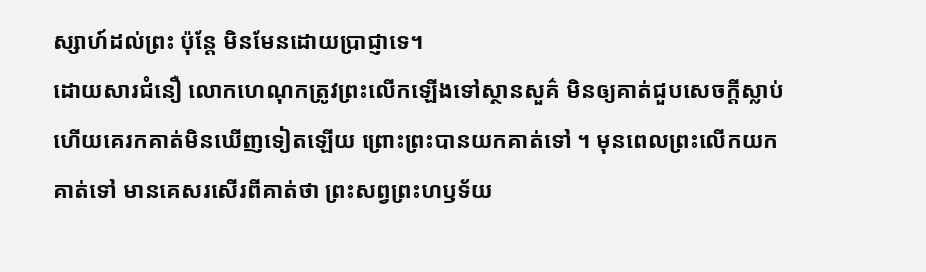ស្សាហ៍ដល់ព្រះ ប៉ុន្តែ មិនមែនដោយប្រាជ្ញាទេ។
ដោយសារជំនឿ លោកហេណុកត្រូវព្រះលើកឡើងទៅស្ថានសួគ៌ មិនឲ្យគាត់ជួបសេចក្តីស្លាប់ ហើយគេរកគាត់មិនឃើញទៀតឡើយ ព្រោះព្រះបានយកគាត់ទៅ ។ មុនពេលព្រះលើកយកគាត់ទៅ មានគេសរសើរពីគាត់ថា ព្រះសព្វព្រះហឫទ័យ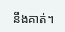នឹងគាត់។